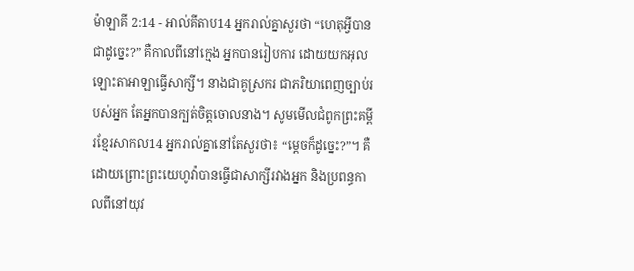ម៉ាឡាគី 2:14 - អាល់គីតាប14 អ្នករាល់គ្នាសួរថា “ហេតុអ្វីបានជាដូច្នេះ?” គឺកាលពីនៅក្មេង អ្នកបានរៀបការ ដោយយកអុលឡោះតាអាឡាធ្វើសាក្សី។ នាងជាគូស្រករ ជាភរិយាពេញច្បាប់របស់អ្នក តែអ្នកបានក្បត់ចិត្តចោលនាង។ សូមមើលជំពូកព្រះគម្ពីរខ្មែរសាកល14 អ្នករាល់គ្នានៅតែសួរថា៖ “ម្ដេចក៏ដូច្នេះ?”។ គឺដោយព្រោះព្រះយេហូវ៉ាបានធ្វើជាសាក្សីរវាងអ្នក និងប្រពន្ធកាលពីនៅយុវ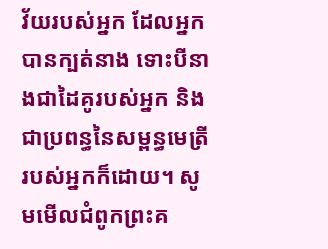វ័យរបស់អ្នក ដែលអ្នកបានក្បត់នាង ទោះបីនាងជាដៃគូរបស់អ្នក និងជាប្រពន្ធនៃសម្ពន្ធមេត្រីរបស់អ្នកក៏ដោយ។ សូមមើលជំពូកព្រះគ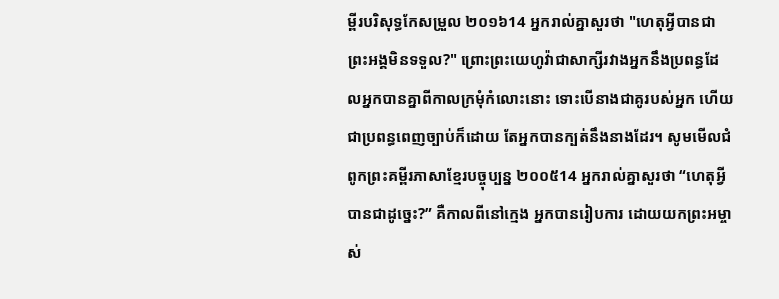ម្ពីរបរិសុទ្ធកែសម្រួល ២០១៦14 អ្នករាល់គ្នាសួរថា "ហេតុអ្វីបានជាព្រះអង្គមិនទទួល?" ព្រោះព្រះយេហូវ៉ាជាសាក្សីរវាងអ្នកនឹងប្រពន្ធដែលអ្នកបានគ្នាពីកាលក្រមុំកំលោះនោះ ទោះបើនាងជាគូរបស់អ្នក ហើយជាប្រពន្ធពេញច្បាប់ក៏ដោយ តែអ្នកបានក្បត់នឹងនាងដែរ។ សូមមើលជំពូកព្រះគម្ពីរភាសាខ្មែរបច្ចុប្បន្ន ២០០៥14 អ្នករាល់គ្នាសួរថា “ហេតុអ្វីបានជាដូច្នេះ?” គឺកាលពីនៅក្មេង អ្នកបានរៀបការ ដោយយកព្រះអម្ចាស់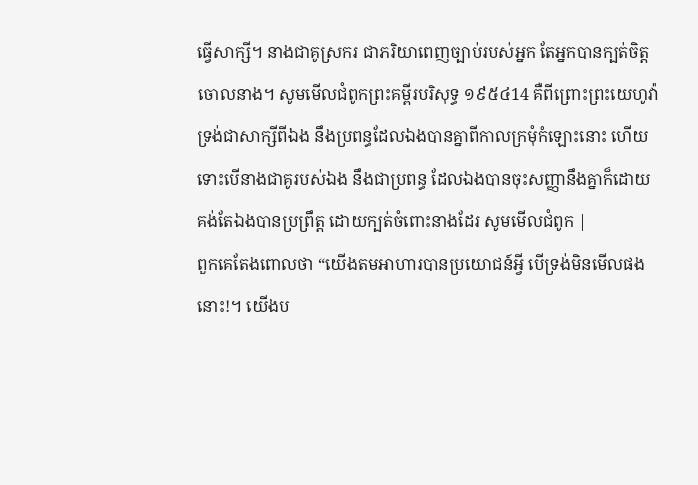ធ្វើសាក្សី។ នាងជាគូស្រករ ជាភរិយាពេញច្បាប់របស់អ្នក តែអ្នកបានក្បត់ចិត្តចោលនាង។ សូមមើលជំពូកព្រះគម្ពីរបរិសុទ្ធ ១៩៥៤14 គឺពីព្រោះព្រះយេហូវ៉ា ទ្រង់ជាសាក្សីពីឯង នឹងប្រពន្ធដែលឯងបានគ្នាពីកាលក្រមុំកំឡោះនោះ ហើយទោះបើនាងជាគូរបស់ឯង នឹងជាប្រពន្ធ ដែលឯងបានចុះសញ្ញានឹងគ្នាក៏ដោយ គង់តែឯងបានប្រព្រឹត្ត ដោយក្បត់ចំពោះនាងដែរ សូមមើលជំពូក |
ពួកគេតែងពោលថា “យើងតមអាហារបានប្រយោជន៍អ្វី បើទ្រង់មិនមើលផងនោះ!។ យើងប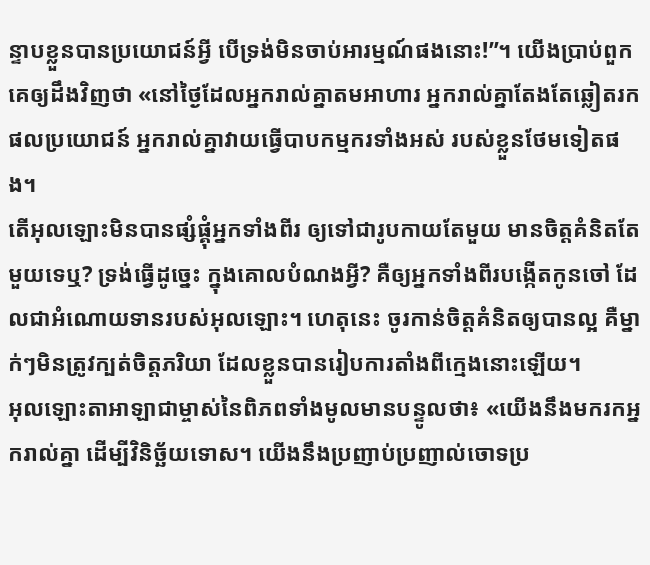ន្ទាបខ្លួនបានប្រយោជន៍អ្វី បើទ្រង់មិនចាប់អារម្មណ៍ផងនោះ!”។ យើងប្រាប់ពួកគេឲ្យដឹងវិញថា «នៅថ្ងៃដែលអ្នករាល់គ្នាតមអាហារ អ្នករាល់គ្នាតែងតែឆ្លៀតរកផលប្រយោជន៍ អ្នករាល់គ្នាវាយធ្វើបាបកម្មករទាំងអស់ របស់ខ្លួនថែមទៀតផង។
តើអុលឡោះមិនបានផ្សំផ្គុំអ្នកទាំងពីរ ឲ្យទៅជារូបកាយតែមួយ មានចិត្តគំនិតតែមួយទេឬ? ទ្រង់ធ្វើដូច្នេះ ក្នុងគោលបំណងអ្វី? គឺឲ្យអ្នកទាំងពីរបង្កើតកូនចៅ ដែលជាអំណោយទានរបស់អុលឡោះ។ ហេតុនេះ ចូរកាន់ចិត្តគំនិតឲ្យបានល្អ គឺម្នាក់ៗមិនត្រូវក្បត់ចិត្តភរិយា ដែលខ្លួនបានរៀបការតាំងពីក្មេងនោះឡើយ។
អុលឡោះតាអាឡាជាម្ចាស់នៃពិភពទាំងមូលមានបន្ទូលថា៖ «យើងនឹងមករកអ្នករាល់គ្នា ដើម្បីវិនិច្ឆ័យទោស។ យើងនឹងប្រញាប់ប្រញាល់ចោទប្រ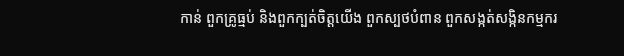កាន់ ពួកគ្រូធ្មប់ និងពួកក្បត់ចិត្តយើង ពួកស្បថបំពាន ពួកសង្កត់សង្កិនកម្មករ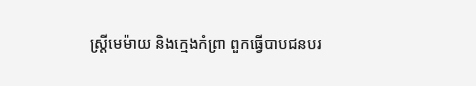ស្ត្រីមេម៉ាយ និងក្មេងកំព្រា ពួកធ្វើបាបជនបរ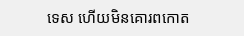ទេស ហើយមិនគោរពកោត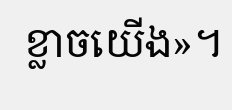ខ្លាចយើង»។